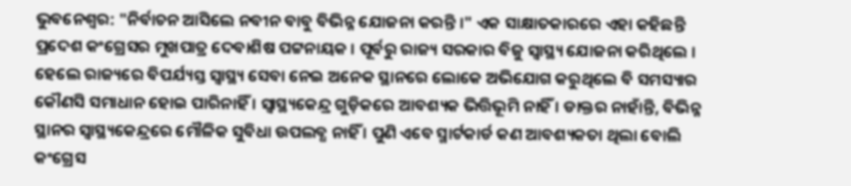ଭୁବନେଶ୍ବର: "ନିର୍ବାଚନ ଆସିଲେ ନବୀନ ବାବୁ ବିଭିନ୍ନ ଯୋଜନା କରନ୍ତି ।" ଏକ ସାକ୍ଷାତକାରରେ ଏହା କହିଛନ୍ତି ପ୍ରଦେଶ କଂଗ୍ରେସର ମୁଖପାତ୍ର ଦେବାଶିଷ ପଟ୍ଟନାୟକ । ପୂର୍ବରୁ ରାଜ୍ୟ ସରକାର ବିଜୁ ସ୍ୱାସ୍ଥ୍ୟ ଯୋଜନା କରିଥିଲେ । ହେଲେ ରାଜ୍ୟରେ ବିପର୍ଯ୍ୟସ୍ତ ସ୍ୱାସ୍ଥ୍ୟ ସେବା ନେଇ ଅନେକ ସ୍ଥାନରେ ଲୋକେ ଅଭିଯୋଗ କରୁଥିଲେ ବି ସମସ୍ୟାର କୌଣସି ସମାଧାନ ହୋଇ ପାରିନାହିଁ । ସ୍ବାସ୍ଥ୍ୟକେନ୍ଦ୍ର ଗୁଡ଼ିକରେ ଆବଶ୍ୟକ ଭିତ୍ତିଭୂମି ନାହିଁ । ଡାକ୍ତର ନାହାଁନ୍ତି, ବିଭିନ୍ନ ସ୍ଥାନର ସ୍ବାସ୍ଥ୍ୟକେନ୍ଦ୍ରରେ ମୌଳିକ ସୁବିଧା ଉପଲବ୍ଧ ନାହିଁ । ପୁଣି ଏବେ ସ୍ମାର୍ଟକାର୍ଡ କଣ ଆବଶ୍ୟକତା ଥିଲା ବୋଲି କଂଗ୍ରେସ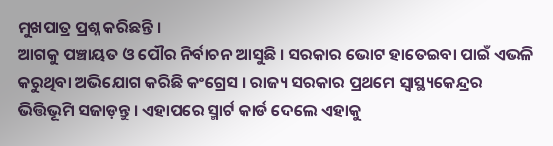ମୁଖପାତ୍ର ପ୍ରଶ୍ନ କରିଛନ୍ତି ।
ଆଗକୁ ପଞ୍ଚାୟତ ଓ ପୌର ନିର୍ବାଚନ ଆସୁଛି । ସରକାର ଭୋଟ ହାତେଇବା ପାଇଁ ଏଭଳି କରୁଥିବା ଅଭିଯୋଗ କରିଛି କଂଗ୍ରେସ । ରାଜ୍ୟ ସରକାର ପ୍ରଥମେ ସ୍ବାସ୍ଥ୍ୟକେନ୍ଦ୍ରର ଭିତ୍ତିଭୂମି ସଜାଡ଼ନ୍ତୁ । ଏହାପରେ ସ୍ମାର୍ଟ କାର୍ଡ ଦେଲେ ଏହାକୁ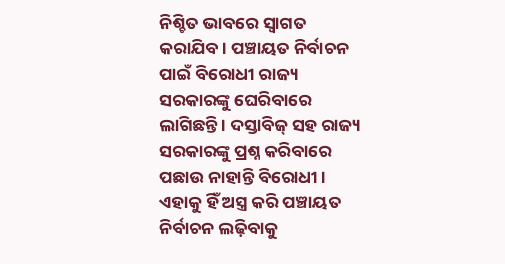ନିଶ୍ଚିତ ଭାବରେ ସ୍ୱାଗତ କରାଯିବ। ପଞ୍ଚାୟତ ନିର୍ବାଚନ ପାଇଁ ବିରୋଧୀ ରାଜ୍ୟ ସରକାରଙ୍କୁ ଘେରିବାରେ ଲାଗିଛନ୍ତି । ଦସ୍ତାବିଜ୍ ସହ ରାଜ୍ୟ ସରକାରଙ୍କୁ ପ୍ରଶ୍ନ କରିବାରେ ପଛାଉ ନାହାନ୍ତି ବିରୋଧୀ । ଏହାକୁ ହିଁ ଅସ୍ତ୍ର କରି ପଞ୍ଚାୟତ ନିର୍ବାଚନ ଲଢ଼ିବାକୁ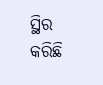ସ୍ଥିର କରିଛି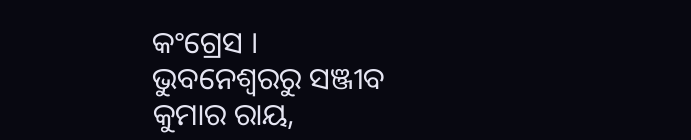କଂଗ୍ରେସ ।
ଭୁବନେଶ୍ବରରୁ ସଞ୍ଜୀବ କୁମାର ରାୟ,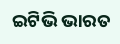ଇଟିଭି ଭାରତ